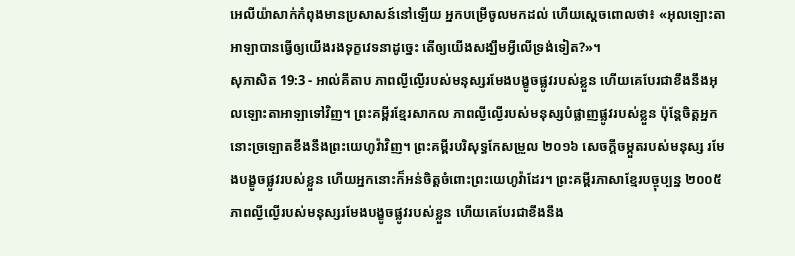អេលីយ៉ាសាក់កំពុងមានប្រសាសន៍នៅឡើយ អ្នកបម្រើចូលមកដល់ ហើយស្តេចពោលថា៖ «អុលឡោះតាអាឡាបានធ្វើឲ្យយើងរងទុក្ខវេទនាដូច្នេះ តើឲ្យយើងសង្ឃឹមអ្វីលើទ្រង់ទៀត?»។
សុភាសិត 19:3 - អាល់គីតាប ភាពល្ងីល្ងើរបស់មនុស្សរមែងបង្ខូចផ្លូវរបស់ខ្លួន ហើយគេបែរជាខឹងនឹងអុលឡោះតាអាឡាទៅវិញ។ ព្រះគម្ពីរខ្មែរសាកល ភាពល្ងីល្ងើរបស់មនុស្សបំផ្លាញផ្លូវរបស់ខ្លួន ប៉ុន្តែចិត្តអ្នកនោះច្រឡោតខឹងនឹងព្រះយេហូវ៉ាវិញ។ ព្រះគម្ពីរបរិសុទ្ធកែសម្រួល ២០១៦ សេចក្ដីចម្កួតរបស់មនុស្ស រមែងបង្ខូចផ្លូវរបស់ខ្លួន ហើយអ្នកនោះក៏អន់ចិត្តចំពោះព្រះយេហូវ៉ាដែរ។ ព្រះគម្ពីរភាសាខ្មែរបច្ចុប្បន្ន ២០០៥ ភាពល្ងីល្ងើរបស់មនុស្សរមែងបង្ខូចផ្លូវរបស់ខ្លួន ហើយគេបែរជាខឹងនឹង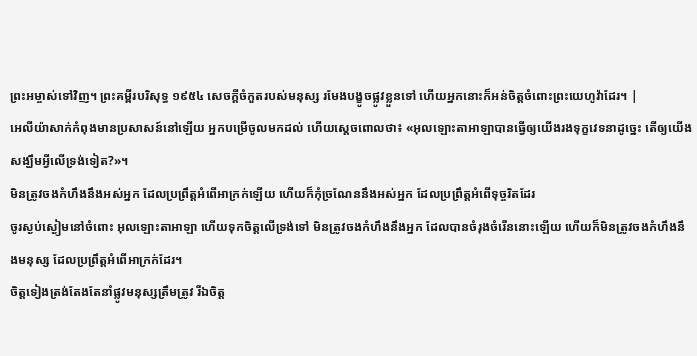ព្រះអម្ចាស់ទៅវិញ។ ព្រះគម្ពីរបរិសុទ្ធ ១៩៥៤ សេចក្ដីចំកួតរបស់មនុស្ស រមែងបង្ខូចផ្លូវខ្លួនទៅ ហើយអ្នកនោះក៏អន់ចិត្តចំពោះព្រះយេហូវ៉ាដែរ។ |
អេលីយ៉ាសាក់កំពុងមានប្រសាសន៍នៅឡើយ អ្នកបម្រើចូលមកដល់ ហើយស្តេចពោលថា៖ «អុលឡោះតាអាឡាបានធ្វើឲ្យយើងរងទុក្ខវេទនាដូច្នេះ តើឲ្យយើងសង្ឃឹមអ្វីលើទ្រង់ទៀត?»។
មិនត្រូវចងកំហឹងនឹងអស់អ្នក ដែលប្រព្រឹត្តអំពើអាក្រក់ឡើយ ហើយក៏កុំច្រណែននឹងអស់អ្នក ដែលប្រព្រឹត្តអំពើទុច្ចរិតដែរ
ចូរស្ងប់ស្ងៀមនៅចំពោះ អុលឡោះតាអាឡា ហើយទុកចិត្តលើទ្រង់ទៅ មិនត្រូវចងកំហឹងនឹងអ្នក ដែលបានចំរុងចំរើននោះឡើយ ហើយក៏មិនត្រូវចងកំហឹងនឹងមនុស្ស ដែលប្រព្រឹត្តអំពើអាក្រក់ដែរ។
ចិត្តទៀងត្រង់តែងតែនាំផ្លូវមនុស្សត្រឹមត្រូវ រីឯចិត្ត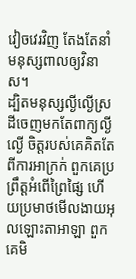វៀចវេរវិញ តែងតែនាំមនុស្សពាលឲ្យវិនាស។
ដ្បិតមនុស្សល្ងីល្ងើស្រដីចេញមកតែពាក្យល្ងីល្ងើ ចិត្តរបស់គេគិតតែពីការអាក្រក់ ពួកគេប្រព្រឹត្តអំពើព្រៃផ្សៃ ហើយប្រមាថមើលងាយអុលឡោះតាអាឡា ពួកគេមិ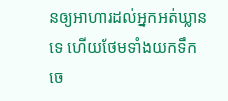នឲ្យអាហារដល់អ្នកអត់ឃ្លានទេ ហើយថែមទាំងយកទឹកចេ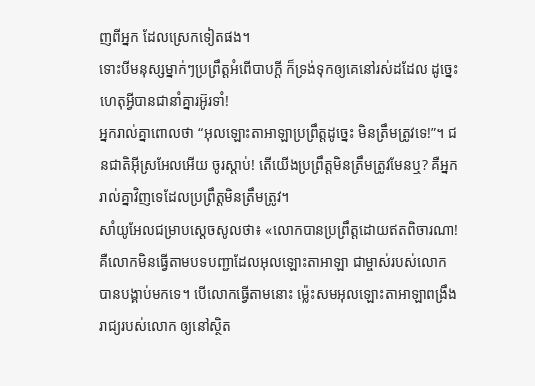ញពីអ្នក ដែលស្រេកទៀតផង។
ទោះបីមនុស្សម្នាក់ៗប្រព្រឹត្តអំពើបាបក្ដី ក៏ទ្រង់ទុកឲ្យគេនៅរស់ដដែល ដូច្នេះ ហេតុអ្វីបានជានាំគ្នារអ៊ូរទាំ!
អ្នករាល់គ្នាពោលថា “អុលឡោះតាអាឡាប្រព្រឹត្តដូច្នេះ មិនត្រឹមត្រូវទេ!”។ ជនជាតិអ៊ីស្រអែលអើយ ចូរស្ដាប់! តើយើងប្រព្រឹត្តមិនត្រឹមត្រូវមែនឬ? គឺអ្នករាល់គ្នាវិញទេដែលប្រព្រឹត្តមិនត្រឹមត្រូវ។
សាំយូអែលជម្រាបស្តេចសូលថា៖ «លោកបានប្រព្រឹត្តដោយឥតពិចារណា! គឺលោកមិនធ្វើតាមបទបញ្ជាដែលអុលឡោះតាអាឡា ជាម្ចាស់របស់លោក បានបង្គាប់មកទេ។ បើលោកធ្វើតាមនោះ ម៉្លេះសមអុលឡោះតាអាឡាពង្រឹងរាជ្យរបស់លោក ឲ្យនៅស្ថិត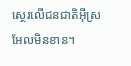ស្ថេរលើជនជាតិអ៊ីស្រអែលមិនខាន។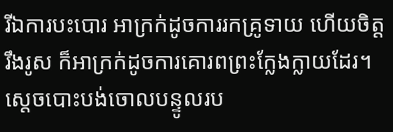រីឯការបះបោរ អាក្រក់ដូចការរកគ្រូទាយ ហើយចិត្តរឹងរូស ក៏អាក្រក់ដូចការគោរពព្រះក្លែងក្លាយដែរ។ ស្តេចបោះបង់ចោលបន្ទូលរប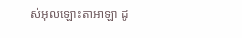ស់អុលឡោះតាអាឡា ដូ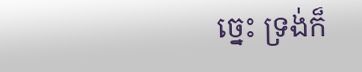ច្នេះ ទ្រង់ក៏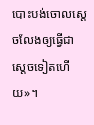បោះបង់ចោលស្តេចលែងឲ្យធ្វើជាស្តេចទៀតហើយ»។